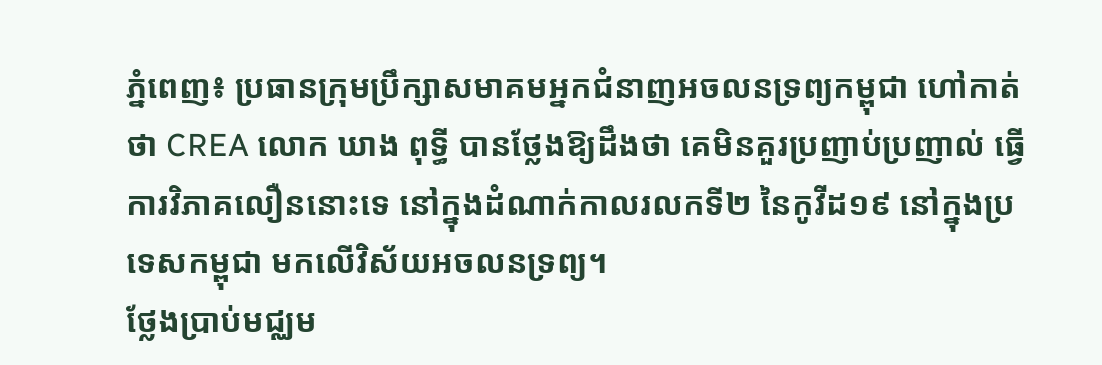ភ្នំពេញ៖ ប្រធានក្រុមប្រឹក្សាសមាគមអ្នកជំនាញអចលនទ្រព្យកម្ពុជា ហៅកាត់ថា CREA លោក ឃាង ពុទ្ធី បានថ្លែងឱ្យដឹងថា គេមិនគួរប្រញាប់ប្រញាល់ ធ្វើការវិភាគលឿននោះទេ នៅក្នុងដំណាក់កាលរលកទី២ នៃកូវីដ១៩ នៅក្នុងប្រទេសកម្ពុជា មកលើវិស័យអចលនទ្រព្យ។
ថ្លែងប្រាប់មជ្ឈម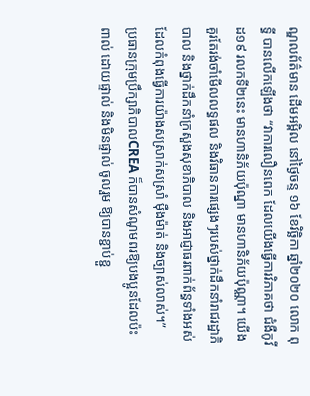ណ្ឌលព័ត៌មាន ដើមអម្ពិល នៅថ្ងៃចន្ទ ១៦ ខែវិច្ឆិកា ឆ្នាំ២០២០ លោក ពុទ្ធី បានលើកឡើងថា “វាការលឿនពេក ដែលយើងធ្វើការវិភាគថា ជំងឺកូវីដ១៩ រលកទី២នេះ មានហានិភ័យប៉ុណ្នា មានហានិភ័យប៉ុណ្ណា។ យើងគួរតែរង់ចាំមើលលទ្ធផល និងវិធានការផ្សេងៗរបស់ថ្នាក់ដឹកនាំរាជរដ្ឋាភិបាល និងថ្នាក់ដឹកនាំក្រសួងសុខាភិបាល និងអាជ្ញាធរពាក់ព័ន្ធទាំងអស់ ដែលកំពុងធ្វើការយ៉ាងសស្រាក់សស្រាំ ម៉ឺងម៉ាត់ និងច្បាស់លាស់។”
ប្រធានក្រុមប្រឹក្សាភិបាលCREA ក៏បានសំណូមពរឱ្យបងប្អូនដែលប៉ះពាល់ ដោយផ្ទាល់ និងមិនផ្ទាល់ ចូលរួម ឱ្យបានខ្ជាប់ខ្ជួ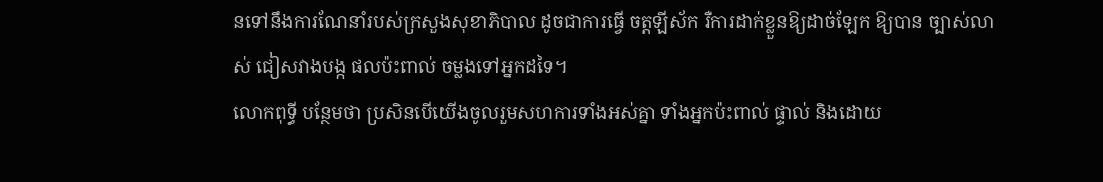នទៅនឹងការណែនាំរបស់ក្រសួងសុខាភិបាល ដូចជាការធ្វើ ចត្តឡីស័ក រឺការដាក់ខ្លួនឱ្យដាច់ឡែក ឱ្យបាន ច្បាស់លាស់ ជៀសវាងបង្ក ផលប៉ះពាល់ ចម្លងទៅអ្នកដទៃ។
លោកពុទ្ធី បន្ថែមថា ប្រសិនបើយើងចូលរួមសហការទាំងអស់គ្នា ទាំងអ្នកប៉ះពាល់ ផ្ទាល់ និងដោយ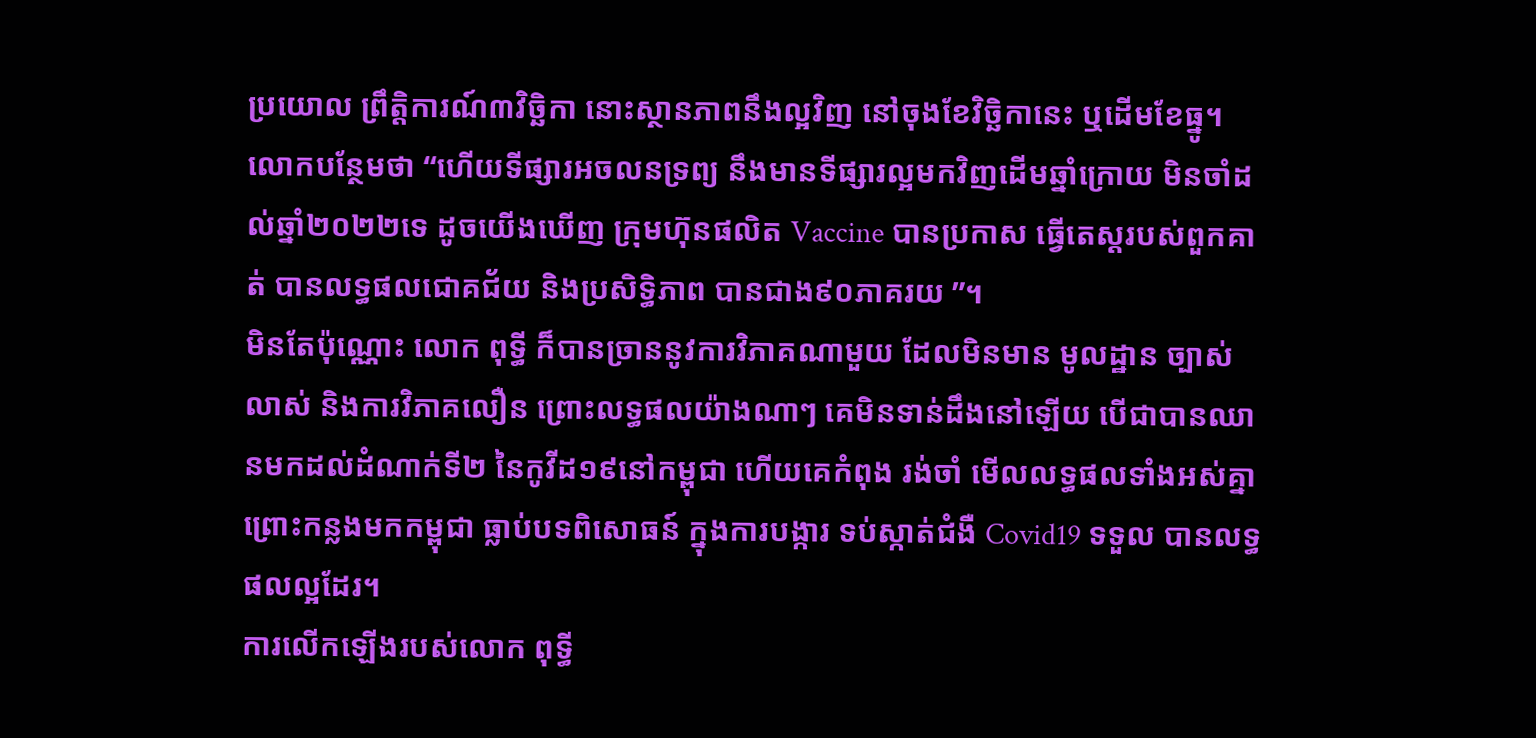ប្រយោល ព្រឹត្តិការណ៍៣វិច្ឆិកា នោះស្ថានភាពនឹងល្អវិញ នៅចុងខែវិច្ឆិកានេះ ឬដើមខែធ្នូ។
លោកបន្ថែមថា “ហើយទីផ្សារអចលនទ្រព្យ នឹងមានទីផ្សារល្អមកវិញដើមឆ្នាំក្រោយ មិនចាំដល់ឆ្នាំ២០២២ទេ ដូចយើងឃើញ ក្រុមហ៊ុនផលិត Vaccine បានប្រកាស ធ្វើតេស្តរបស់ពួកគាត់ បានលទ្ធផលជោគជ័យ និងប្រសិទ្ធិភាព បានជាង៩០ភាគរយ ”។
មិនតែប៉ុណ្ណោះ លោក ពុទ្ធី ក៏បានច្រាននូវការវិភាគណាមួយ ដែលមិនមាន មូលដ្ឋាន ច្បាស់លាស់ និងការវិភាគលឿន ព្រោះលទ្ធផលយ៉ាងណាៗ គេមិនទាន់ដឹងនៅឡើយ បើជាបានឈានមកដល់ដំណាក់ទី២ នៃកូវីដ១៩នៅកម្ពុជា ហើយគេកំពុង រង់ចាំ មើលលទ្ធផលទាំងអស់គ្នា ព្រោះកន្លងមកកម្ពុជា ធ្លាប់បទពិសោធន៍ ក្នុងការបង្ការ ទប់ស្កាត់ជំងឺ Covid19 ទទួល បានលទ្ធផលល្អដែរ។
ការលើកឡើងរបស់លោក ពុទ្ធី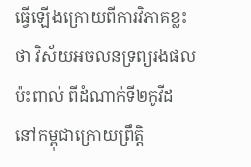ធ្វើឡើងក្រោយពីការវិភាគខ្លះថា វិស័យអចលនទ្រព្យរងផលប៉ះពាល់ ពីដំណាក់ទី២កូវីដ នៅកម្ពុជាក្រោយព្រឹត្តិ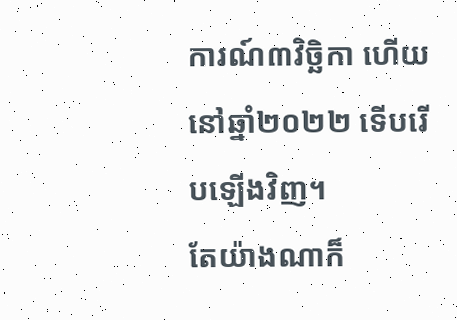ការណ៍៣វិច្ឆិកា ហើយនៅឆ្នាំ២០២២ ទើបរើបឡើងវិញ។
តែយ៉ាងណាក៏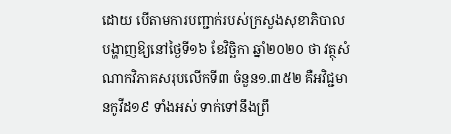ដោយ បើតាមការបញ្ជាក់របស់ក្រសួងសុខាភិបាល បង្ហាញឱ្យនៅថ្ងៃទី១៦ ខែវិច្ឆិកា ឆ្នាំ២០២០ ថា វត្ថុសំណាកវិភាគសរុបលើកទី៣ ចំនួន១.៣៥២ គឺអវិជ្ជមានកូវីដ១៩ ទាំងអស់ ទាក់ទៅនឹងព្រឹ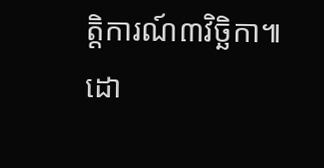ត្តិការណ៍៣វិច្ឆិកា៕
ដោ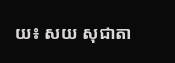យ៖ សយ សុជាតា